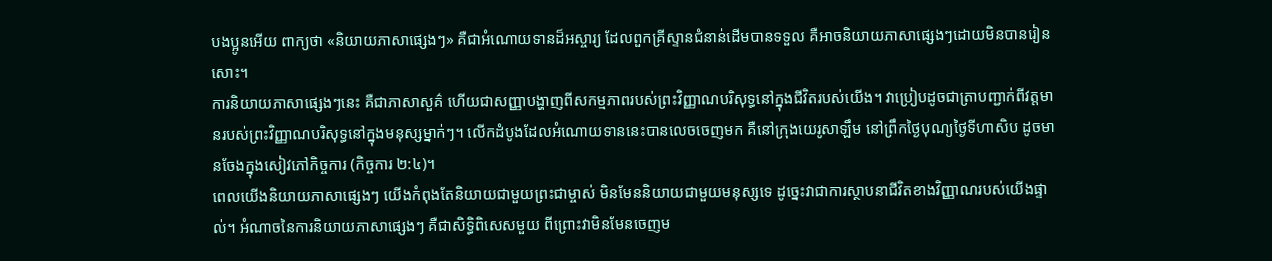បងប្អូនអើយ ពាក្យថា «និយាយភាសាផ្សេងៗ» គឺជាអំណោយទានដ៏អស្ចារ្យ ដែលពួកគ្រីស្ទានជំនាន់ដើមបានទទួល គឺអាចនិយាយភាសាផ្សេងៗដោយមិនបានរៀនសោះ។
ការនិយាយភាសាផ្សេងៗនេះ គឺជាភាសាសួគ៌ ហើយជាសញ្ញាបង្ហាញពីសកម្មភាពរបស់ព្រះវិញ្ញាណបរិសុទ្ធនៅក្នុងជីវិតរបស់យើង។ វាប្រៀបដូចជាត្រាបញ្ជាក់ពីវត្តមានរបស់ព្រះវិញ្ញាណបរិសុទ្ធនៅក្នុងមនុស្សម្នាក់ៗ។ លើកដំបូងដែលអំណោយទាននេះបានលេចចេញមក គឺនៅក្រុងយេរូសាឡឹម នៅព្រឹកថ្ងៃបុណ្យថ្ងៃទីហាសិប ដូចមានចែងក្នុងសៀវភៅកិច្ចការ (កិច្ចការ ២:៤)។
ពេលយើងនិយាយភាសាផ្សេងៗ យើងកំពុងតែនិយាយជាមួយព្រះជាម្ចាស់ មិនមែននិយាយជាមួយមនុស្សទេ ដូច្នេះវាជាការស្ថាបនាជីវិតខាងវិញ្ញាណរបស់យើងផ្ទាល់។ អំណាចនៃការនិយាយភាសាផ្សេងៗ គឺជាសិទ្ធិពិសេសមួយ ពីព្រោះវាមិនមែនចេញម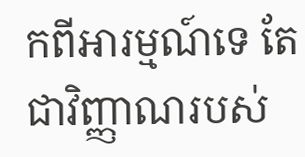កពីអារម្មណ៍ទេ តែជាវិញ្ញាណរបស់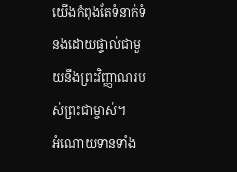យើងកំពុងតែទំនាក់ទំនងដោយផ្ទាល់ជាមួយនឹងព្រះវិញ្ញាណរបស់ព្រះជាម្ចាស់។
អំណោយទានទាំង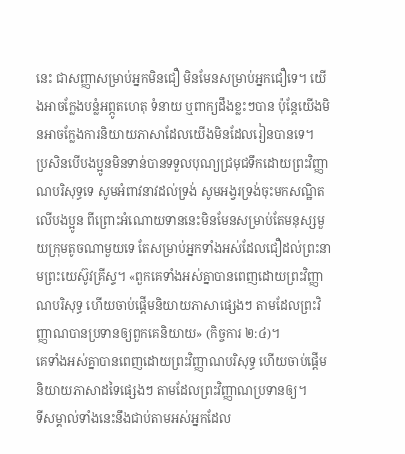នេះ ជាសញ្ញាសម្រាប់អ្នកមិនជឿ មិនមែនសម្រាប់អ្នកជឿទេ។ យើងអាចក្លែងបន្លំអព្ភូតហេតុ ទំនាយ ឬពាក្យដឹងខ្លះៗបាន ប៉ុន្តែយើងមិនអាចក្លែងការនិយាយភាសាដែលយើងមិនដែលរៀនបានទេ។
ប្រសិនបើបងប្អូនមិនទាន់បានទទួលបុណ្យជ្រមុជទឹកដោយព្រះវិញ្ញាណបរិសុទ្ធទេ សូមអំពាវនាវដល់ទ្រង់ សូមអង្វរទ្រង់ចុះមកសណ្ឋិតលើបងប្អូន ពីព្រោះអំណោយទាននេះមិនមែនសម្រាប់តែមនុស្សមួយក្រុមតូចណាមួយទេ តែសម្រាប់អ្នកទាំងអស់ដែលជឿដល់ព្រះនាមព្រះយេស៊ូវគ្រីស្ទ។ «ពួកគេទាំងអស់គ្នាបានពេញដោយព្រះវិញ្ញាណបរិសុទ្ធ ហើយចាប់ផ្ដើមនិយាយភាសាផ្សេងៗ តាមដែលព្រះវិញ្ញាណបានប្រទានឲ្យពួកគេនិយាយ» (កិច្ចការ ២:៤)។
គេទាំងអស់គ្នាបានពេញដោយព្រះវិញ្ញាណបរិសុទ្ធ ហើយចាប់ផ្តើមនិយាយភាសាដទៃផ្សេងៗ តាមដែលព្រះវិញ្ញាណប្រទានឲ្យ។
ទីសម្គាល់ទាំងនេះនឹងជាប់តាមអស់អ្នកដែល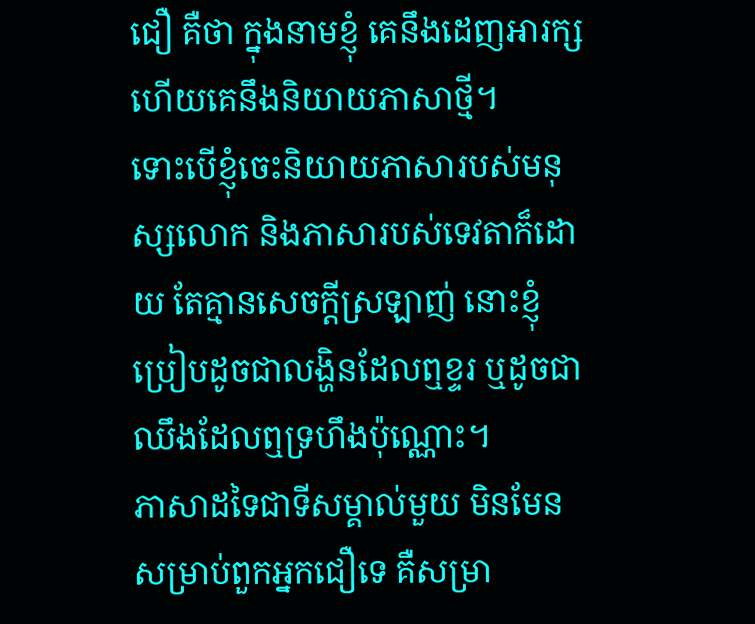ជឿ គឺថា ក្នុងនាមខ្ញុំ គេនឹងដេញអារក្ស ហើយគេនឹងនិយាយភាសាថ្មី។
ទោះបើខ្ញុំចេះនិយាយភាសារបស់មនុស្សលោក និងភាសារបស់ទេវតាក៏ដោយ តែគ្មានសេចក្តីស្រឡាញ់ នោះខ្ញុំប្រៀបដូចជាលង្ហិនដែលឮខ្ទរ ឬដូចជាឈឹងដែលឮទ្រហឹងប៉ុណ្ណោះ។
ភាសាដទៃជាទីសម្គាល់មួយ មិនមែនសម្រាប់ពួកអ្នកជឿទេ គឺសម្រា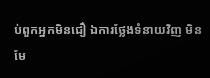ប់ពួកអ្នកមិនជឿ ឯការថ្លែងទំនាយវិញ មិនមែ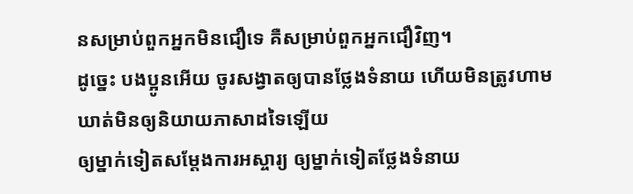នសម្រាប់ពួកអ្នកមិនជឿទេ គឺសម្រាប់ពួកអ្នកជឿវិញ។
ដូច្នេះ បងប្អូនអើយ ចូរសង្វាតឲ្យបានថ្លែងទំនាយ ហើយមិនត្រូវហាមឃាត់មិនឲ្យនិយាយភាសាដទៃឡើយ
ឲ្យម្នាក់ទៀតសម្ដែងការអស្ចារ្យ ឲ្យម្នាក់ទៀតថ្លែងទំនាយ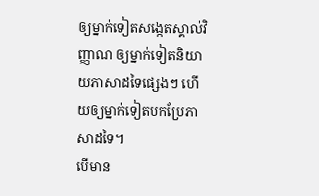ឲ្យម្នាក់ទៀតសង្កេតស្គាល់វិញ្ញាណ ឲ្យម្នាក់ទៀតនិយាយភាសាដទៃផ្សេងៗ ហើយឲ្យម្នាក់ទៀតបកប្រែភាសាដទៃ។
បើមាន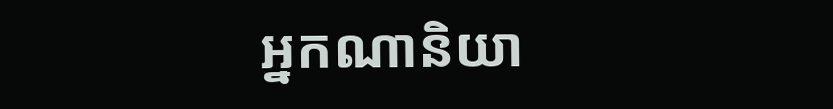អ្នកណានិយា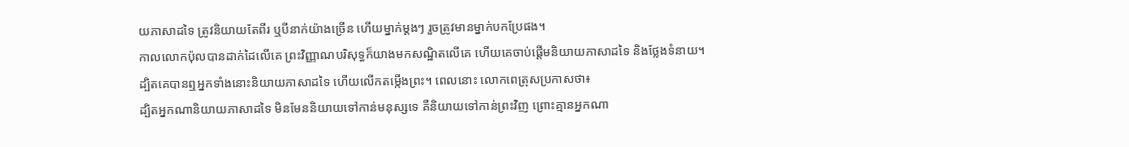យភាសាដទៃ ត្រូវនិយាយតែពីរ ឬបីនាក់យ៉ាងច្រើន ហើយម្នាក់ម្តងៗ រួចត្រូវមានម្នាក់បកប្រែផង។
កាលលោកប៉ុលបានដាក់ដៃលើគេ ព្រះវិញ្ញាណបរិសុទ្ធក៏យាងមកសណ្ឋិតលើគេ ហើយគេចាប់ផ្ដើមនិយាយភាសាដទៃ និងថ្លែងទំនាយ។
ដ្បិតគេបានឮអ្នកទាំងនោះនិយាយភាសាដទៃ ហើយលើកតម្កើងព្រះ។ ពេលនោះ លោកពេត្រុសប្រកាសថា៖
ដ្បិតអ្នកណានិយាយភាសាដទៃ មិនមែននិយាយទៅកាន់មនុស្សទេ គឺនិយាយទៅកាន់ព្រះវិញ ព្រោះគ្មានអ្នកណា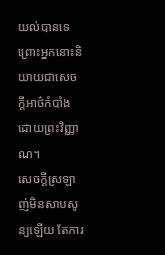យល់បានទេ ព្រោះអ្នកនោះនិយាយជាសេចក្តីអាថ៌កំបាំង ដោយព្រះវិញ្ញាណ។
សេចក្ដីស្រឡាញ់មិនសាបសូន្យឡើយ តែការ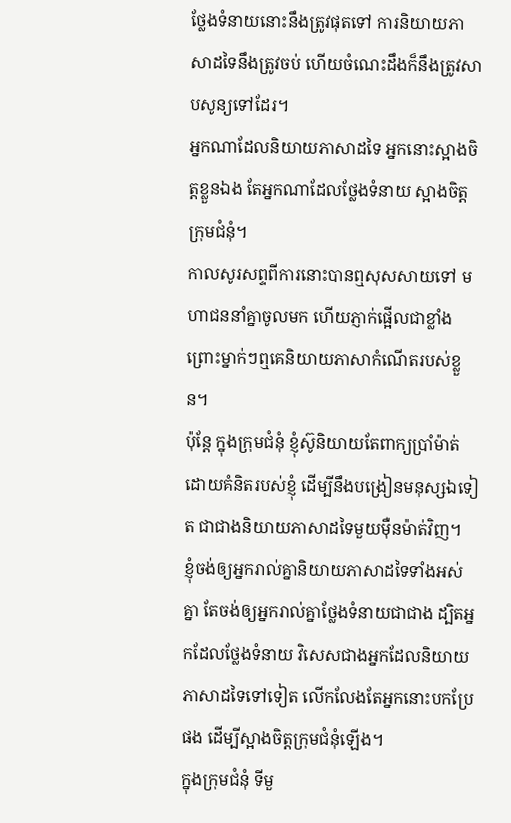ថ្លែងទំនាយនោះនឹងត្រូវផុតទៅ ការនិយាយភាសាដទៃនឹងត្រូវចប់ ហើយចំណេះដឹងក៏នឹងត្រូវសាបសូន្យទៅដែរ។
អ្នកណាដែលនិយាយភាសាដទៃ អ្នកនោះស្អាងចិត្តខ្លួនឯង តែអ្នកណាដែលថ្លែងទំនាយ ស្អាងចិត្តក្រុមជំនុំ។
កាលសូរសព្ទពីការនោះបានឮសុសសាយទៅ មហាជននាំគ្នាចូលមក ហើយភ្ញាក់ផ្អើលជាខ្លាំង ព្រោះម្នាក់ៗឮគេនិយាយភាសាកំណើតរបស់ខ្លួន។
ប៉ុន្តែ ក្នុងក្រុមជំនុំ ខ្ញុំស៊ូនិយាយតែពាក្យប្រាំម៉ាត់ដោយគំនិតរបស់ខ្ញុំ ដើម្បីនឹងបង្រៀនមនុស្សឯទៀត ជាជាងនិយាយភាសាដទៃមួយម៉ឺនម៉ាត់វិញ។
ខ្ញុំចង់ឲ្យអ្នករាល់គ្នានិយាយភាសាដទៃទាំងអស់គ្នា តែចង់ឲ្យអ្នករាល់គ្នាថ្លែងទំនាយជាជាង ដ្បិតអ្នកដែលថ្លែងទំនាយ វិសេសជាងអ្នកដែលនិយាយភាសាដទៃទៅទៀត លើកលែងតែអ្នកនោះបកប្រែផង ដើម្បីស្អាងចិត្តក្រុមជំនុំឡើង។
ក្នុងក្រុមជំនុំ ទីមួ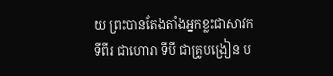យ ព្រះបានតែងតាំងអ្នកខ្លះជាសាវក ទីពីរ ជាហោរា ទីបី ជាគ្រូបង្រៀន ប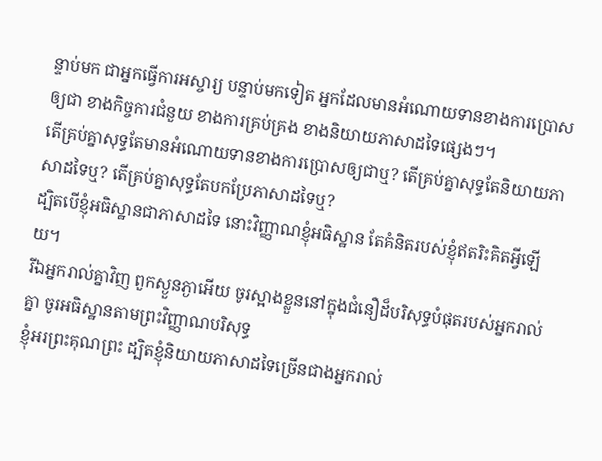ន្ទាប់មក ជាអ្នកធ្វើការអស្ចារ្យ បន្ទាប់មកទៀត អ្នកដែលមានអំណោយទានខាងការប្រោសឲ្យជា ខាងកិច្ចការជំនួយ ខាងការគ្រប់គ្រង ខាងនិយាយភាសាដទៃផ្សេងៗ។
តើគ្រប់គ្នាសុទ្ធតែមានអំណោយទានខាងការប្រោសឲ្យជាឬ? តើគ្រប់គ្នាសុទ្ធតែនិយាយភាសាដទៃឬ? តើគ្រប់គ្នាសុទ្ធតែបកប្រែភាសាដទៃឬ?
ដ្បិតបើខ្ញុំអធិស្ឋានជាភាសាដទៃ នោះវិញ្ញាណខ្ញុំអធិស្ឋាន តែគំនិតរបស់ខ្ញុំឥតរិះគិតអ្វីឡើយ។
រីឯអ្នករាល់គ្នាវិញ ពួកស្ងួនភ្ងាអើយ ចូរស្អាងខ្លួននៅក្នុងជំនឿដ៏បរិសុទ្ធបំផុតរបស់អ្នករាល់គ្នា ចូរអធិស្ឋានតាមព្រះវិញ្ញាណបរិសុទ្ធ
ខ្ញុំអរព្រះគុណព្រះ ដ្បិតខ្ញុំនិយាយភាសាដទៃច្រើនជាងអ្នករាល់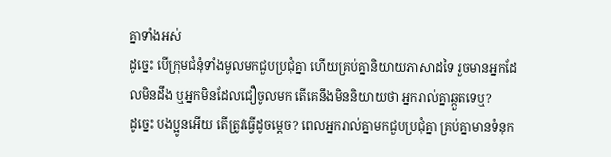គ្នាទាំងអស់
ដូច្នេះ បើក្រុមជំនុំទាំងមូលមកជួបប្រជុំគ្នា ហើយគ្រប់គ្នានិយាយភាសាដទៃ រួចមានអ្នកដែលមិនដឹង ឬអ្នកមិនដែលជឿចូលមក តើគេនឹងមិននិយាយថា អ្នករាល់គ្នាឆ្កួតទេឬ?
ដូច្នេះ បងប្អូនអើយ តើត្រូវធ្វើដូចម្តេច? ពេលអ្នករាល់គ្នាមកជួបប្រជុំគ្នា គ្រប់គ្នាមានទំនុក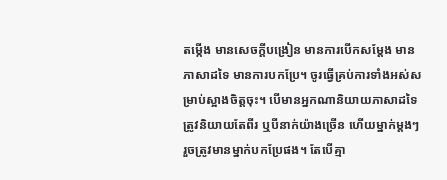តម្កើង មានសេចក្តីបង្រៀន មានការបើកសម្ដែង មានភាសាដទៃ មានការបកប្រែ។ ចូរធ្វើគ្រប់ការទាំងអស់សម្រាប់ស្អាងចិត្តចុះ។ បើមានអ្នកណានិយាយភាសាដទៃ ត្រូវនិយាយតែពីរ ឬបីនាក់យ៉ាងច្រើន ហើយម្នាក់ម្តងៗ រួចត្រូវមានម្នាក់បកប្រែផង។ តែបើគ្មា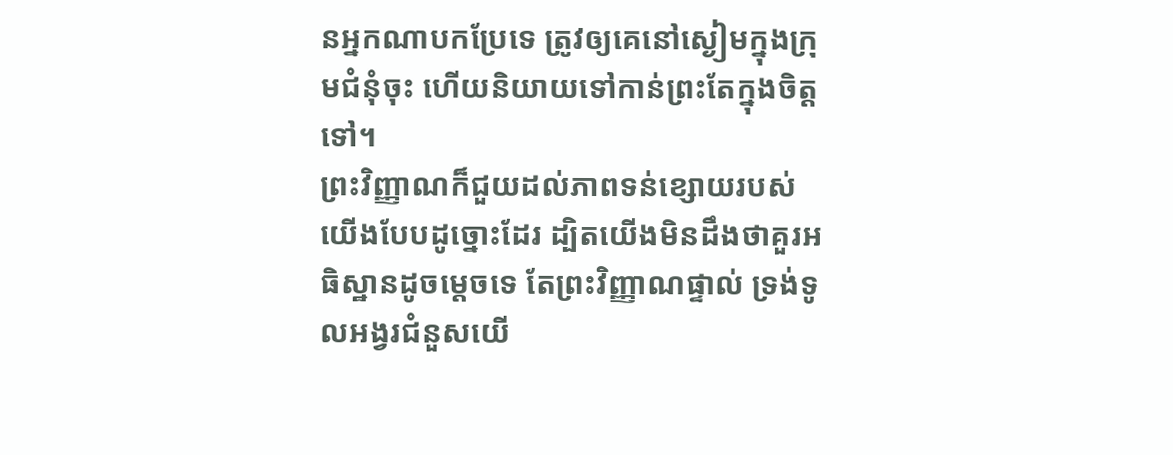នអ្នកណាបកប្រែទេ ត្រូវឲ្យគេនៅស្ងៀមក្នុងក្រុមជំនុំចុះ ហើយនិយាយទៅកាន់ព្រះតែក្នុងចិត្តទៅ។
ព្រះវិញ្ញាណក៏ជួយដល់ភាពទន់ខ្សោយរបស់យើងបែបដូច្នោះដែរ ដ្បិតយើងមិនដឹងថាគួរអធិស្ឋានដូចម្តេចទេ តែព្រះវិញ្ញាណផ្ទាល់ ទ្រង់ទូលអង្វរជំនួសយើ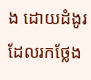ង ដោយដំងូរដែលរកថ្លែង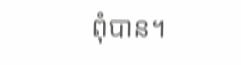ពុំបាន។